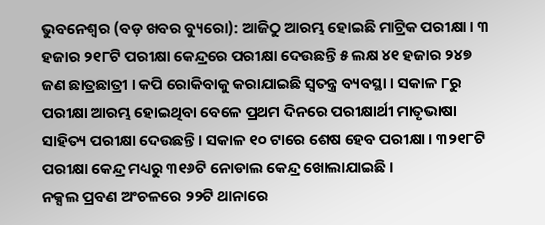ଭୁବନେଶ୍ୱର (ବଡ଼ ଖବର ବ୍ୟୁରୋ): ଆଜିଠୁ ଆରମ୍ଭ ହୋଇଛି ମାଟ୍ରିକ ପରୀକ୍ଷା । ୩ ହଜାର ୨୧୮ଟି ପରୀକ୍ଷା କେନ୍ଦ୍ରରେ ପରୀକ୍ଷା ଦେଉଛନ୍ତି ୫ ଲକ୍ଷ ୪୧ ହଜାର ୨୪୭ ଜଣ ଛାତ୍ରଛାତ୍ରୀ । କପି ରୋକିବାକୁ କରାଯାଇଛି ସ୍ୱତନ୍ତ୍ର ବ୍ୟବସ୍ଥା । ସକାଳ ୮ରୁ ପରୀକ୍ଷା ଆରମ୍ଭ ହୋଇଥିବା ବେଳେ ପ୍ରଥମ ଦିନରେ ପରୀକ୍ଷାର୍ଥୀ ମାତୃଭାଷା ସାହିତ୍ୟ ପରୀକ୍ଷା ଦେଉଛନ୍ତି । ସକାଳ ୧୦ ଟାରେ ଶେଷ ହେବ ପରୀକ୍ଷା । ୩୨୧୮ଟି ପରୀକ୍ଷା କେନ୍ଦ୍ର ମଧ୍ୟରୁ ୩୧୬ଟି ନୋଡାଲ କେନ୍ଦ୍ର ଖୋଲାଯାଇଛି ।
ନକ୍ସଲ ପ୍ରବଣ ଅଂଚଳରେ ୨୨ଟି ଥାନାରେ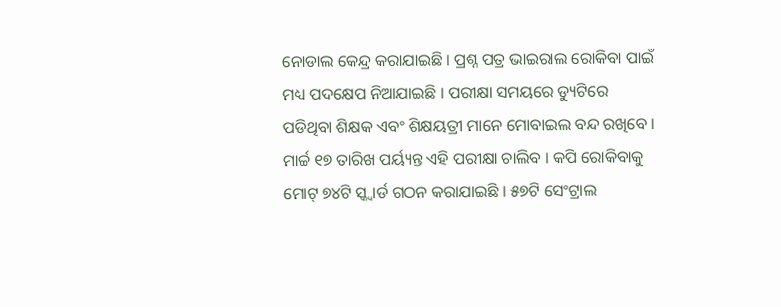ନୋଡାଲ କେନ୍ଦ୍ର କରାଯାଇଛି । ପ୍ରଶ୍ନ ପତ୍ର ଭାଇରାଲ ରୋକିବା ପାଇଁ ମଧ୍ୟ ପଦକ୍ଷେପ ନିଆଯାଇଛି । ପରୀକ୍ଷା ସମୟରେ ଡ୍ୟୁଟିରେ ପଡିଥିବା ଶିକ୍ଷକ ଏବଂ ଶିକ୍ଷୟତ୍ରୀ ମାନେ ମୋବାଇଲ ବନ୍ଦ ରଖିବେ । ମାର୍ଚ୍ଚ ୧୭ ତାରିଖ ପର୍ୟ୍ୟନ୍ତ ଏହି ପରୀକ୍ଷା ଚାଲିବ । କପି ରୋକିବାକୁ ମୋଟ୍ ୭୪ଟି ସ୍କ୍ୱାର୍ଡ ଗଠନ କରାଯାଇଛି । ୫୭ଟି ସେଂଟ୍ରାଲ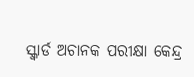ସ୍କ୍ୱାର୍ଡ ଅଚାନକ ପରୀକ୍ଷା କେନ୍ଦ୍ର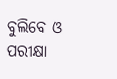ବୁଲିବେ ଓ ପରୀକ୍ଷା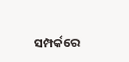ସମ୍ପର୍କରେ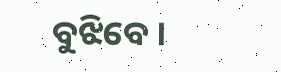ବୁଝିବେ ।